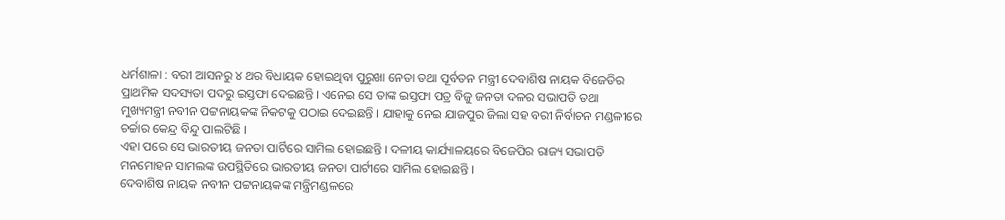ଧର୍ମଶାଳା : ବରୀ ଆସନରୁ ୪ ଥର ବିଧାୟକ ହୋଇଥିବା ପୁରୁଖା ନେତା ତଥା ପୂର୍ବତନ ମନ୍ତ୍ରୀ ଦେବାଶିଷ ନାୟକ ବିଜେଡିର ପ୍ରାଥମିକ ସଦସ୍ୟତା ପଦରୁ ଇସ୍ତଫା ଦେଇଛନ୍ତି । ଏନେଇ ସେ ତାଙ୍କ ଇସ୍ତଫା ପତ୍ର ବିଜୁ ଜନତା ଦଳର ସଭାପତି ତଥା ମୁଖ୍ୟମନ୍ତ୍ରୀ ନବୀନ ପଟ୍ଟନାୟକଙ୍କ ନିକଟକୁ ପଠାଇ ଦେଇଛନ୍ତି । ଯାହାକୁ ନେଇ ଯାଜପୁର ଜିଲା ସହ ବରୀ ନିର୍ବାଚନ ମଣ୍ଡଳୀରେ ଚର୍ଚ୍ଚାର କେନ୍ଦ୍ର ବିନ୍ଦୁ ପାଲଟିଛି ।
ଏହା ପରେ ସେ ଭାରତୀୟ ଜନତା ପାର୍ଟିରେ ସାମିଲ ହୋଇଛନ୍ତି । ଦଳୀୟ କାର୍ଯ୍ୟାଳୟରେ ବିଜେପିର ରାଜ୍ୟ ସଭାପତି ମନମୋହନ ସାମଲଙ୍କ ଉପସ୍ଥିତିରେ ଭାରତୀୟ ଜନତା ପାର୍ଟୀରେ ସାମିଲ ହୋଇଛନ୍ତି ।
ଦେବାଶିଷ ନାୟକ ନବୀନ ପଟ୍ଟନାୟକଙ୍କ ମନ୍ତ୍ରିମଣ୍ଡଳରେ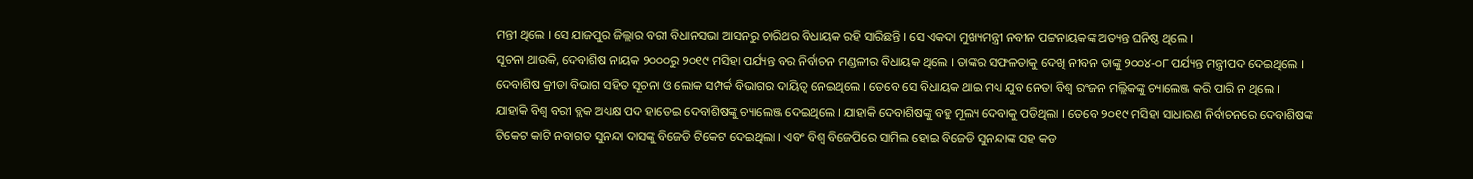ମନ୍ତୀ ଥିଲେ । ସେ ଯାଜପୁର ଜିଲ୍ଲାର ବରୀ ବିଧାନସଭା ଆସନରୁ ଚାରିଥର ବିଧାୟକ ରହି ସାରିଛନ୍ତି । ସେ ଏକଦା ମୁଖ୍ୟମନ୍ତ୍ରୀ ନବୀନ ପଟ୍ଟନାୟକଙ୍କ ଅତ୍ୟନ୍ତ ଘନିଷ୍ଠ ଥିଲେ ।
ସୂଚନା ଥାଉକି, ଦେବାଶିଷ ନାୟକ ୨୦୦୦ରୁ ୨୦୧୯ ମସିହା ପର୍ଯ୍ୟନ୍ତ ବର ନିର୍ବାଚନ ମଣ୍ଡଳୀର ବିଧାୟକ ଥିଲେ । ତାଙ୍କର ସଫଳତାକୁ ଦେଖି ନୀବନ ତାଙ୍କୁ ୨୦୦୪-୦୮ ପର୍ଯ୍ୟନ୍ତ ମନ୍ତ୍ରୀପଦ ଦେଇଥିଲେ । ଦେବାଶିଷ କ୍ରୀଡା ବିଭାଗ ସହିତ ସୂଚନା ଓ ଲୋକ ସମ୍ପର୍କ ବିଭାଗର ଦାୟିତ୍ୱ ନେଇଥିଲେ । ତେବେ ସେ ବିଧାୟକ ଥାଇ ମଧ୍ୟ ଯୁବ ନେତା ବିଶ୍ୱ ରଂଜନ ମଲ୍ଲିକଙ୍କୁ ଚ୍ୟାଲେଞ୍ଜ କରି ପାରି ନ ଥିଲେ । ଯାହାକି ବିଶ୍ୱ ବରୀ ବ୍ଲକ ଅଧ୍ୟକ୍ଷ ପଦ ହାତେଇ ଦେବାଶିଷଙ୍କୁ ଚ୍ୟାଲେଞ୍ଜ ଦେଇଥିଲେ । ଯାହାକି ଦେବାଶିଷଙ୍କୁ ବହୁ ମୂଲ୍ୟ ଦେବାକୁ ପଡିଥିଲା । ତେବେ ୨୦୧୯ ମସିହା ସାଧାରଣ ନିର୍ବାଚନରେ ଦେବାଶିଷଙ୍କ ଟିକେଟ କାଟି ନବାଗତ ସୁନନ୍ଦା ଦାସଙ୍କୁ ବିଜେଡି ଟିକେଟ ଦେଇଥିଲା । ଏବଂ ବିଶ୍ୱ ବିଜେପିରେ ସାମିଲ ହୋଇ ବିଜେଡି ସୁନନ୍ଦାଙ୍କ ସହ କଡ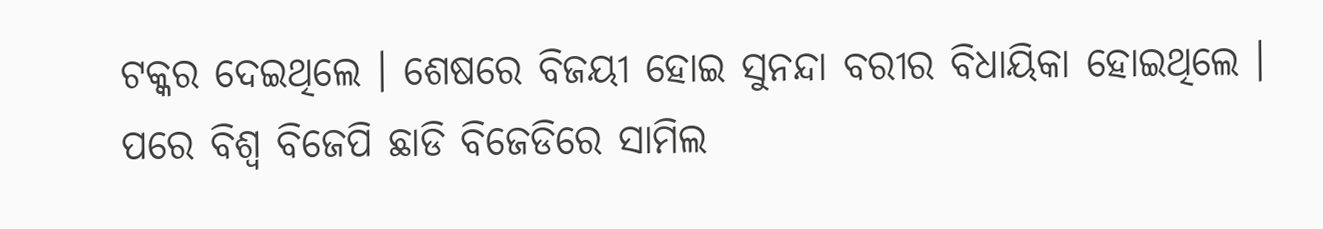ଟକ୍କର ଦେଇଥିଲେ । ଶେଷରେ ବିଜୟୀ ହୋଇ ସୁନନ୍ଦା ବରୀର ବିଧାୟିକା ହୋଇଥିଲେ । ପରେ ବିଶ୍ୱ ବିଜେପି ଛାଡି ବିଜେଡିରେ ସାମିଲ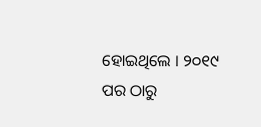ହୋଇଥିଲେ । ୨୦୧୯ ପର ଠାରୁ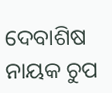ଦେବାଶିଷ ନାୟକ ଚୁପ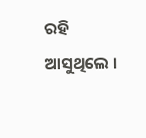ରହି ଆସୁଥିଲେ ।